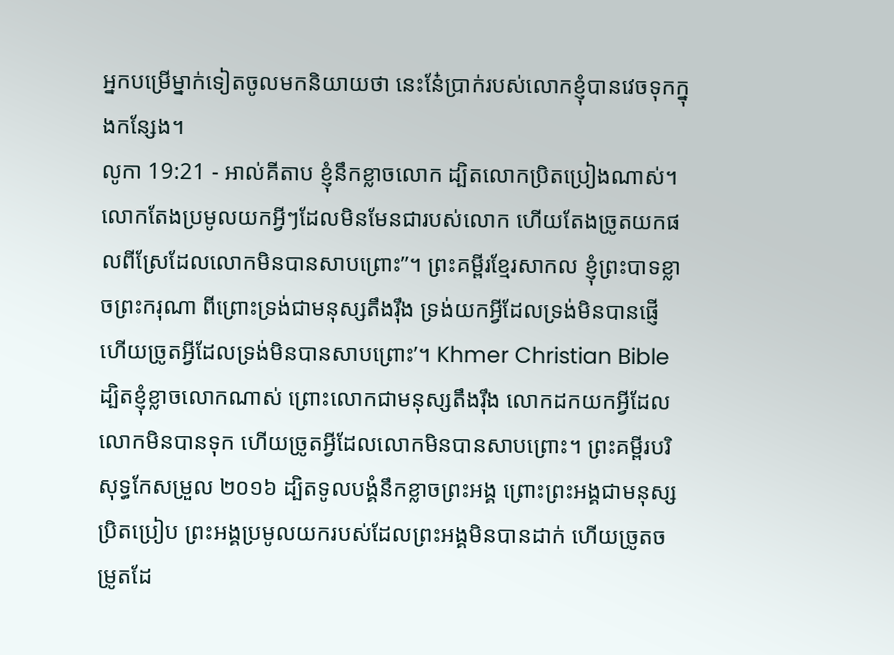អ្នកបម្រើម្នាក់ទៀតចូលមកនិយាយថា នេះនែ៎ប្រាក់របស់លោកខ្ញុំបានវេចទុកក្នុងកន្សែង។
លូកា 19:21 - អាល់គីតាប ខ្ញុំនឹកខ្លាចលោក ដ្បិតលោកប្រិតប្រៀងណាស់។ លោកតែងប្រមូលយកអ្វីៗដែលមិនមែនជារបស់លោក ហើយតែងច្រូតយកផលពីស្រែដែលលោកមិនបានសាបព្រោះ”។ ព្រះគម្ពីរខ្មែរសាកល ខ្ញុំព្រះបាទខ្លាចព្រះករុណា ពីព្រោះទ្រង់ជាមនុស្សតឹងរ៉ឹង ទ្រង់យកអ្វីដែលទ្រង់មិនបានផ្ញើ ហើយច្រូតអ្វីដែលទ្រង់មិនបានសាបព្រោះ’។ Khmer Christian Bible ដ្បិតខ្ញុំខ្លាចលោកណាស់ ព្រោះលោកជាមនុស្សតឹងរ៉ឹង លោកដកយកអ្វីដែលលោកមិនបានទុក ហើយច្រូតអ្វីដែលលោកមិនបានសាបព្រោះ។ ព្រះគម្ពីរបរិសុទ្ធកែសម្រួល ២០១៦ ដ្បិតទូលបង្គំនឹកខ្លាចព្រះអង្គ ព្រោះព្រះអង្គជាមនុស្សប្រិតប្រៀប ព្រះអង្គប្រមូលយករបស់ដែលព្រះអង្គមិនបានដាក់ ហើយច្រូតចម្រូតដែ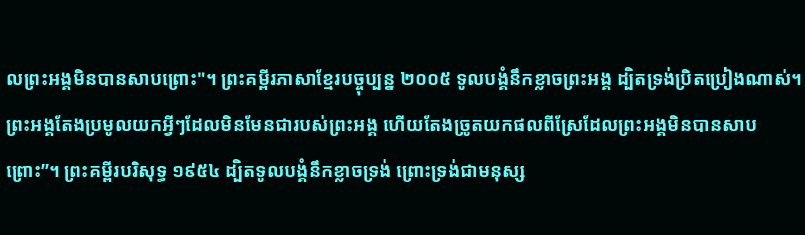លព្រះអង្គមិនបានសាបព្រោះ"។ ព្រះគម្ពីរភាសាខ្មែរបច្ចុប្បន្ន ២០០៥ ទូលបង្គំនឹកខ្លាចព្រះអង្គ ដ្បិតទ្រង់ប្រិតប្រៀងណាស់។ ព្រះអង្គតែងប្រមូលយកអ្វីៗដែលមិនមែនជារបស់ព្រះអង្គ ហើយតែងច្រូតយកផលពីស្រែដែលព្រះអង្គមិនបានសាបព្រោះ”។ ព្រះគម្ពីរបរិសុទ្ធ ១៩៥៤ ដ្បិតទូលបង្គំនឹកខ្លាចទ្រង់ ព្រោះទ្រង់ជាមនុស្ស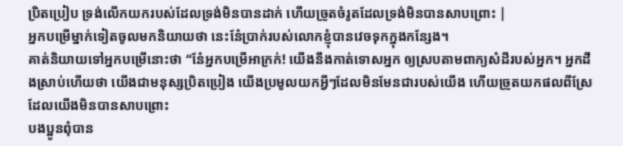ប្រិតប្រៀប ទ្រង់លើកយករបស់ដែលទ្រង់មិនបានដាក់ ហើយច្រូតចំរូតដែលទ្រង់មិនបានសាបព្រោះ |
អ្នកបម្រើម្នាក់ទៀតចូលមកនិយាយថា នេះនែ៎ប្រាក់របស់លោកខ្ញុំបានវេចទុកក្នុងកន្សែង។
គាត់និយាយទៅអ្នកបម្រើនោះថា “នែ៎អ្នកបម្រើអាក្រក់! យើងនឹងកាត់ទោសអ្នក ឲ្យស្របតាមពាក្យសំដីរបស់អ្នក។ អ្នកដឹងស្រាប់ហើយថា យើងជាមនុស្សប្រិតប្រៀង យើងប្រមូលយកអ្វីៗដែលមិនមែនជារបស់យើង ហើយច្រូតយកផលពីស្រែដែលយើងមិនបានសាបព្រោះ
បងប្អូនពុំបាន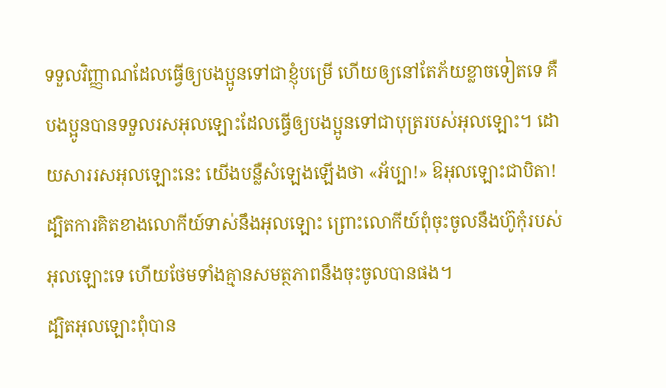ទទួលវិញ្ញាណដែលធ្វើឲ្យបងប្អូនទៅជាខ្ញុំបម្រើ ហើយឲ្យនៅតែភ័យខ្លាចទៀតទេ គឺបងប្អូនបានទទួលរសអុលឡោះដែលធ្វើឲ្យបងប្អូនទៅជាបុត្ររបស់អុលឡោះ។ ដោយសាររសអុលឡោះនេះ យើងបន្លឺសំឡេងឡើងថា «អ័ប្បា!» ឱអុលឡោះជាបិតា!
ដ្បិតការគិតខាងលោកីយ៍ទាស់នឹងអុលឡោះ ព្រោះលោកីយ៍ពុំចុះចូលនឹងហ៊ូកុំរបស់អុលឡោះទេ ហើយថែមទាំងគ្មានសមត្ថភាពនឹងចុះចូលបានផង។
ដ្បិតអុលឡោះពុំបាន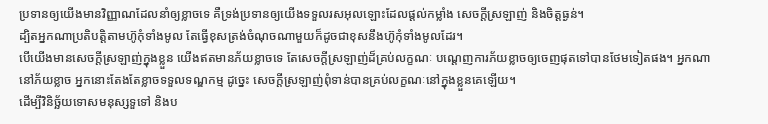ប្រទានឲ្យយើងមានវិញ្ញាណដែលនាំឲ្យខ្លាចទេ គឺទ្រង់ប្រទានឲ្យយើងទទួលរសអុលឡោះដែលផ្ដល់កម្លាំង សេចក្ដីស្រឡាញ់ និងចិត្ដធ្ងន់។
ដ្បិតអ្នកណាប្រតិបត្ដិតាមហ៊ូកុំទាំងមូល តែធ្វើខុសត្រង់ចំណុចណាមួយក៏ដូចជាខុសនឹងហ៊ូកុំទាំងមូលដែរ។
បើយើងមានសេចក្ដីស្រឡាញ់ក្នុងខ្លួន យើងឥតមានភ័យខ្លាចទេ តែសេចក្ដីស្រឡាញ់ដ៏គ្រប់លក្ខណៈ បណ្ដេញការភ័យខ្លាចឲ្យចេញផុតទៅបានថែមទៀតផង។ អ្នកណានៅភ័យខ្លាច អ្នកនោះតែងតែខ្លាចទទួលទណ្ឌកម្ម ដូច្នេះ សេចក្ដីស្រឡាញ់ពុំទាន់បានគ្រប់លក្ខណៈនៅក្នុងខ្លួនគេឡើយ។
ដើម្បីវិនិច្ឆ័យទោសមនុស្សទួទៅ និងប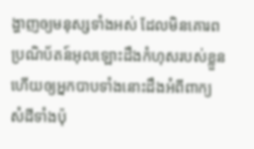ង្ហាញឲ្យមនុស្សទាំងអស់ ដែលមិនគោរពប្រណិប័តន៍អុលឡោះដឹងកំហុសរបស់ខ្លួន ហើយឲ្យអ្នកបាបទាំងនោះដឹងអំពីពាក្យសំដីទាំងប៉ុ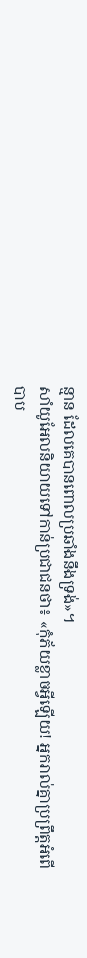ន្មាន ដែលគេបានពោលប្រឆាំងនឹងទ្រង់»។
សាំយូអែលនិយាយទៅកាន់ប្រជាជនថា៖ «កុំភ័យខ្លាចអ្វីឡើយ! អ្នករាល់គ្នាប្រព្រឹត្តអំពើបាប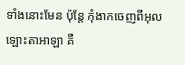ទាំងនោះមែន ប៉ុន្តែ កុំងាកចេញពីអុលឡោះតាអាឡា គឺ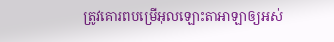ត្រូវគោរពបម្រើអុលឡោះតាអាឡាឲ្យអស់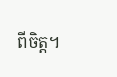ពីចិត្ត។